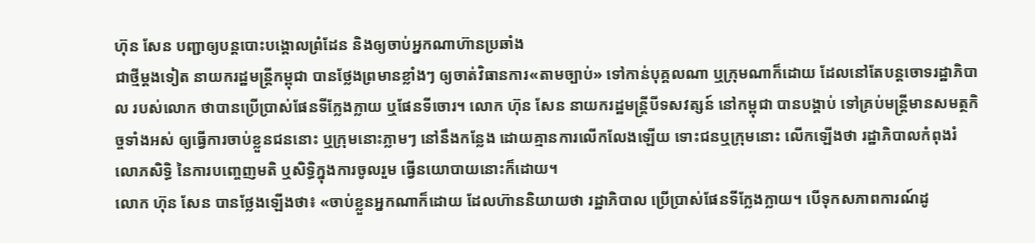ហ៊ុន សែន បញ្ជាឲ្យបន្តបោះបង្គោលព្រំដែន និងឲ្យចាប់អ្នកណាហ៊ានប្រឆាំង
ជាថ្មីម្ដងទៀត នាយករដ្ឋមន្ត្រីកម្ពុជា បានថ្លែងព្រមានខ្លាំងៗ ឲ្យចាត់វិធានការ«តាមច្បាប់» ទៅកាន់បុគ្គលណា ឬក្រុមណាក៏ដោយ ដែលនៅតែបន្តចោទរដ្ឋាភិបាល របស់លោក ថាបានប្រើប្រាស់ផែនទីក្លែងក្លាយ ឬផែនទីចោរ។ លោក ហ៊ុន សែន នាយករដ្ឋមន្ត្រីបីទសវត្សន៍ នៅកម្ពុជា បានបង្គាប់ ទៅគ្រប់មន្ត្រីមានសមត្ថកិច្ចទាំងអស់ ឲ្យធ្វើការចាប់ខ្លួនជននោះ ឬក្រុមនោះភ្លាមៗ នៅនឹងកន្លែង ដោយគ្មានការលើកលែងឡើយ ទោះជនឬក្រុមនោះ លើកឡើងថា រដ្ឋាភិបាលកំពុងរំលោភសិទ្ធិ នៃការបញ្ចេញមតិ ឬសិទ្ធិក្នុងការចូលរួម ធ្វើនយោបាយនោះក៏ដោយ។
លោក ហ៊ុន សែន បានថ្លែងឡើងថា៖ «ចាប់ខ្លួនអ្នកណាក៏ដោយ ដែលហ៊ាននិយាយថា រដ្ឋាភិបាល ប្រើប្រាស់ផែនទីក្លែងក្លាយ។ បើទុកសភាពការណ៍ដូ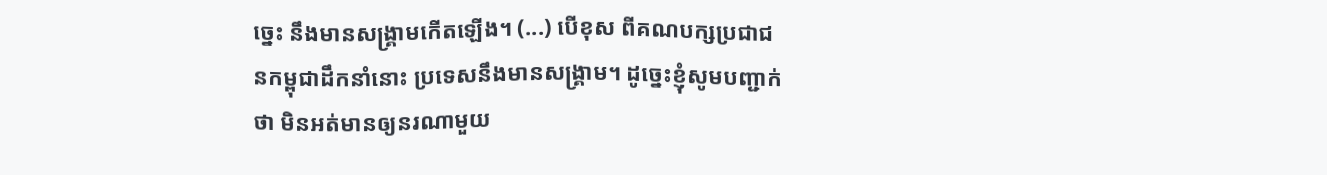ច្នេះ នឹងមានសង្គ្រាមកើតឡើង។ (...) បើខុស ពីគណបក្សប្រជាជនកម្ពុជាដឹកនាំនោះ ប្រទេសនឹងមានសង្គ្រាម។ ដូច្នេះខ្ញុំសូមបញ្ជាក់ថា មិនអត់មានឲ្យនរណាមួយ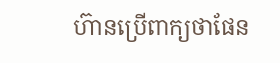ហ៊ានប្រើពាក្យថាផែន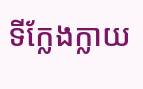ទីក្លែងក្លាយ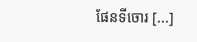ផែនទីចោរ [...]